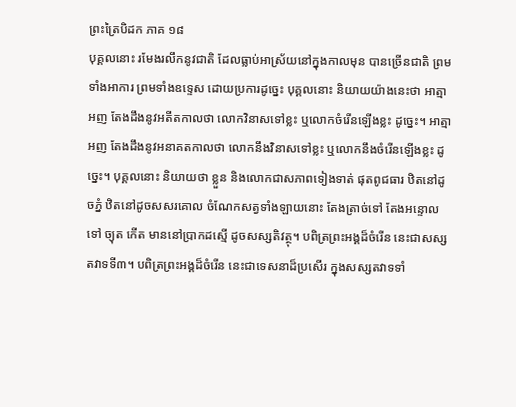ព្រះត្រៃបិដក ភាគ ១៨
បុគ្គលនោះ រមែងរលឹកនូវជាតិ ដែលធ្លាប់អាស្រ័យនៅក្នុងកាលមុន បានច្រើនជាតិ ព្រមទាំងអាការ ព្រមទាំងឧទ្ទេស ដោយប្រការដូច្នេះ បុគ្គលនោះ និយាយយ៉ាងនេះថា អាត្មាអញ តែងដឹងនូវអតីតកាលថា លោកវិនាសទៅខ្លះ ឬលោកចំរើនឡើងខ្លះ ដូច្នេះ។ អាត្មាអញ តែងដឹងនូវអនាគតកាលថា លោកនឹងវិនាសទៅខ្លះ ឬលោកនឹងចំរើនឡើងខ្លះ ដូច្នេះ។ បុគ្គលនោះ និយាយថា ខ្លួន និងលោកជាសភាពទៀងទាត់ ផុតពូជធារ ឋិតនៅដូចភ្នំ ឋិតនៅដូចសសរគោល ចំណែកសត្វទាំងឡាយនោះ តែងត្រាច់ទៅ តែងអន្ទោលទៅ ច្យុត កើត មាននៅប្រាកដស្មើ ដូចសស្សតិវត្ថុ។ បពិត្រព្រះអង្គដ៏ចំរើន នេះជាសស្សតវាទទី៣។ បពិត្រព្រះអង្គដ៏ចំរើន នេះជាទេសនាដ៏ប្រសើរ ក្នុងសស្សតវាទទាំ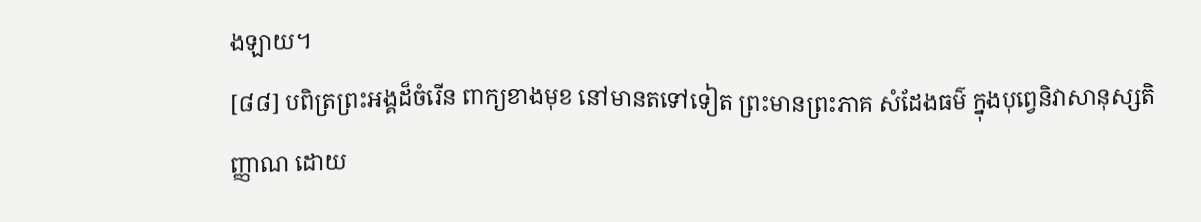ងឡាយ។
[៨៨] បពិត្រព្រះអង្គដ៏ចំរើន ពាក្យខាងមុខ នៅមានតទៅទៀត ព្រះមានព្រះភាគ សំដែងធម៌ ក្នុងបុព្វេនិវាសានុស្សតិញ្ញាណ ដោយ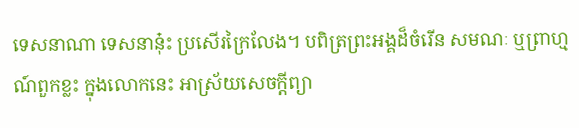ទេសនាណា ទេសនានុ៎ះ ប្រសើរក្រៃលែង។ បពិត្រព្រះអង្គដ៏ចំរើន សមណៈ ឬព្រាហ្មណ៍ពួកខ្លះ ក្នុងលោកនេះ អាស្រ័យសេចក្តីព្យា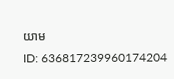យាម
ID: 636817239960174204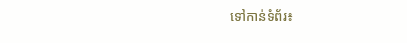ទៅកាន់ទំព័រ៖